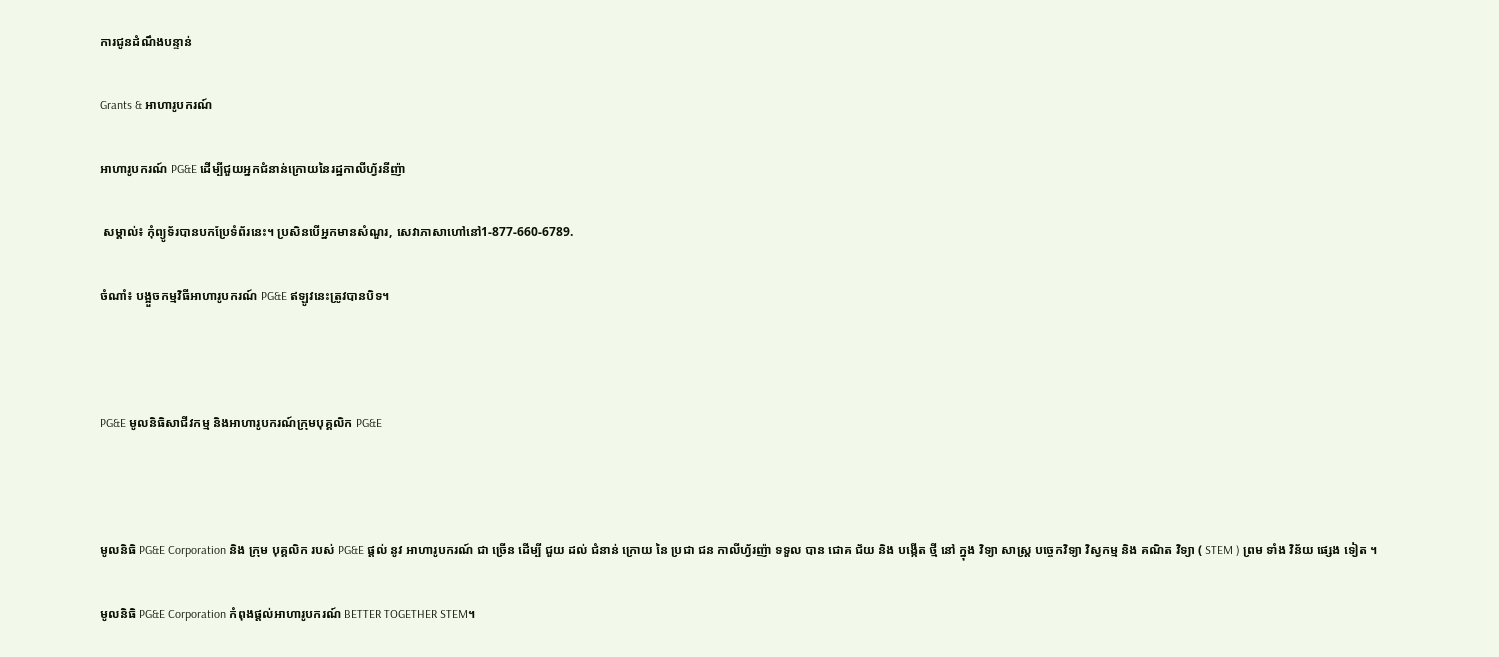ការជូនដំណឹងបន្ទាន់

Grants & អាហារូបករណ៍

អាហារូបករណ៍ PG&E ដើម្បីជួយអ្នកជំនាន់ក្រោយនៃរដ្ឋកាលីហ្វ័រនីញ៉ា

 សម្គាល់៖ កុំព្យូទ័របានបកប្រែទំព័រនេះ។ ប្រសិនបើអ្នកមានសំណួរ, សេវាភាសាហៅនៅ1-877-660-6789.

ចំណាំ៖ បង្អួចកម្មវិធីអាហារូបករណ៍ PG&E ឥឡូវនេះត្រូវបានបិទ។



PG&E មូលនិធិសាជីវកម្ម និងអាហារូបករណ៍ក្រុមបុគ្គលិក PG&E



មូលនិធិ PG&E Corporation និង ក្រុម បុគ្គលិក របស់ PG&E ផ្តល់ នូវ អាហារូបករណ៍ ជា ច្រើន ដើម្បី ជួយ ដល់ ជំនាន់ ក្រោយ នៃ ប្រជា ជន កាលីហ្វ័រញ៉ា ទទួល បាន ជោគ ជ័យ និង បង្កើត ថ្មី នៅ ក្នុង វិទ្យា សាស្ត្រ បច្ចេកវិទ្យា វិស្វកម្ម និង គណិត វិទ្យា ( STEM ) ព្រម ទាំង វិន័យ ផ្សេង ទៀត ។

មូលនិធិ PG&E Corporation កំពុងផ្តល់អាហារូបករណ៍ BETTER TOGETHER STEM។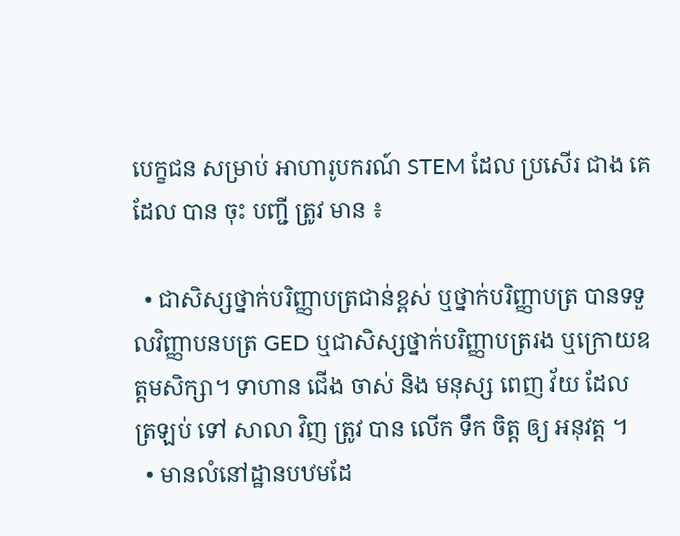បេក្ខជន សម្រាប់ អាហារូបករណ៍ STEM ដែល ប្រសើរ ជាង គេ ដែល បាន ចុះ បញ្ជី ត្រូវ មាន ៖

  • ជាសិស្សថ្នាក់បរិញ្ញាបត្រជាន់ខ្ពស់ ឬថ្នាក់បរិញ្ញាបត្រ បានទទួលវិញ្ញាបនបត្រ GED ឬជាសិស្សថ្នាក់បរិញ្ញាបត្ររង ឬក្រោយឧត្តមសិក្សា។ ទាហាន ជើង ចាស់ និង មនុស្ស ពេញ វ័យ ដែល ត្រឡប់ ទៅ សាលា វិញ ត្រូវ បាន លើក ទឹក ចិត្ត ឲ្យ អនុវត្ត ។
  • មានលំនៅដ្ឋានបឋមដែ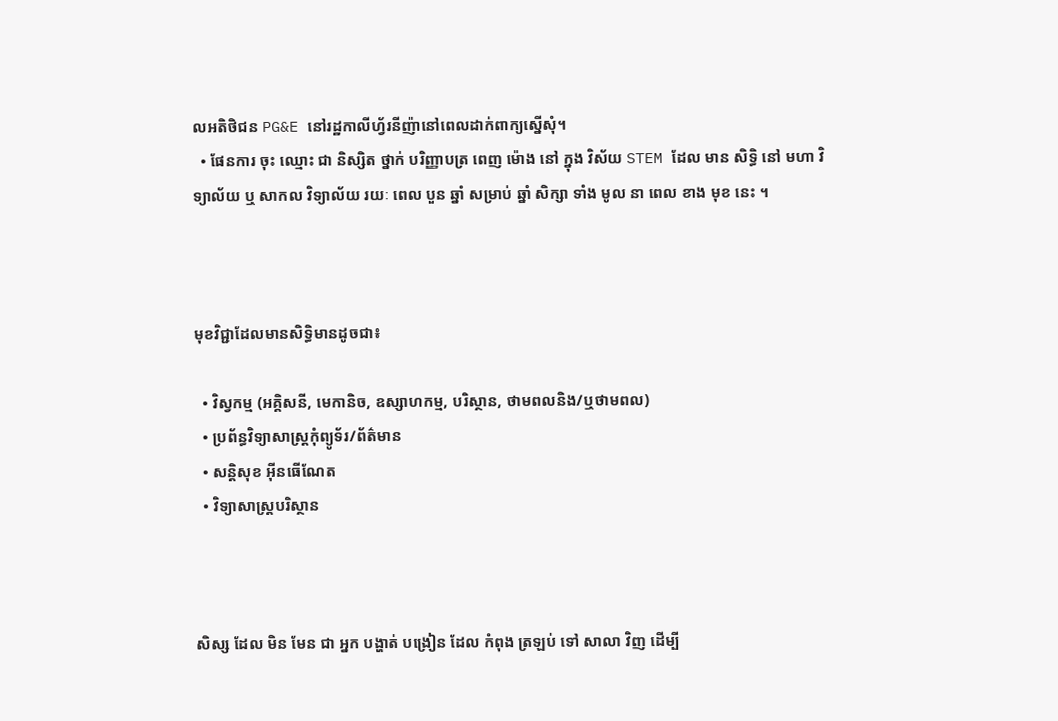លអតិថិជន PG&E នៅរដ្ឋកាលីហ្វ័រនីញ៉ានៅពេលដាក់ពាក្យស្នើសុំ។
  • ផែនការ ចុះ ឈ្មោះ ជា និស្សិត ថ្នាក់ បរិញ្ញាបត្រ ពេញ ម៉ោង នៅ ក្នុង វិស័យ STEM ដែល មាន សិទ្ធិ នៅ មហា វិទ្យាល័យ ឬ សាកល វិទ្យាល័យ រយៈ ពេល បួន ឆ្នាំ សម្រាប់ ឆ្នាំ សិក្សា ទាំង មូល នា ពេល ខាង មុខ នេះ ។



មុខវិជ្ជាដែលមានសិទ្ធិមានដូចជា៖

  • វិស្វកម្ម (អគ្គិសនី, មេកានិច, ឧស្សាហកម្ម, បរិស្ថាន, ថាមពលនិង/ឬថាមពល)
  • ប្រព័ន្ធវិទ្យាសាស្រ្តកុំព្យូទ័រ/ព័ត៌មាន
  • សន្តិសុខ អ៊ីនធើណែត
  • វិទ្យាសាស្ត្របរិស្ថាន



សិស្ស ដែល មិន មែន ជា អ្នក បង្ហាត់ បង្រៀន ដែល កំពុង ត្រឡប់ ទៅ សាលា វិញ ដើម្បី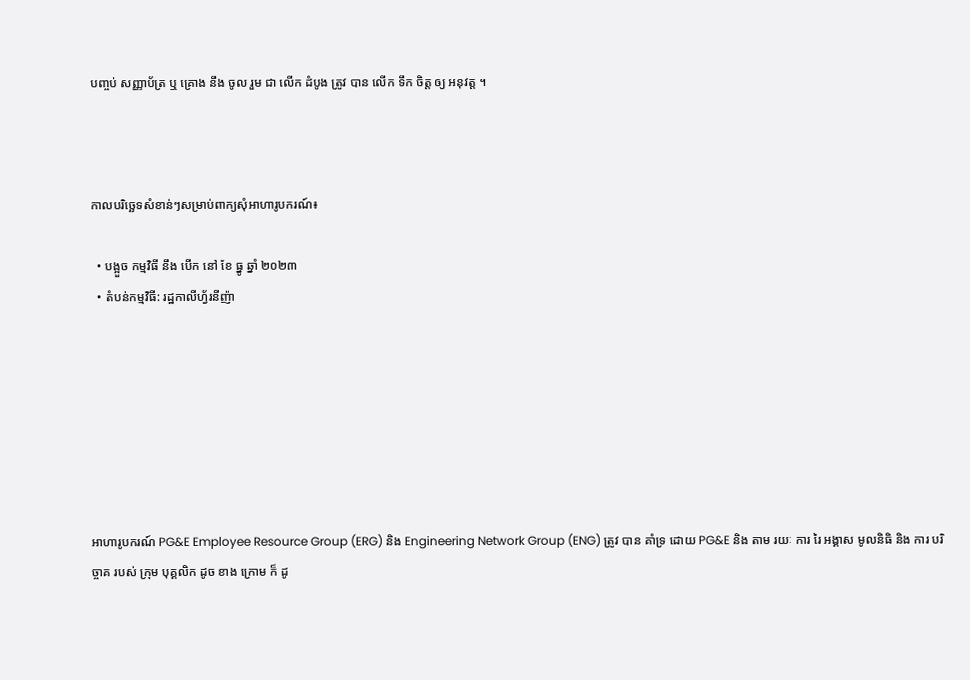បញ្ចប់ សញ្ញាប័ត្រ ឬ គ្រោង នឹង ចូល រួម ជា លើក ដំបូង ត្រូវ បាន លើក ទឹក ចិត្ត ឲ្យ អនុវត្ត ។



កាលបរិច្ឆេទសំខាន់ៗសម្រាប់ពាក្យសុំអាហារូបករណ៍៖

  • បង្អួច កម្មវិធី នឹង បើក នៅ ខែ ធ្នូ ឆ្នាំ ២០២៣
  • តំបន់កម្មវិធី: រដ្ឋកាលីហ្វ័រនីញ៉ា







អាហារូបករណ៍ PG&E Employee Resource Group (ERG) និង Engineering Network Group (ENG) ត្រូវ បាន គាំទ្រ ដោយ PG&E និង តាម រយៈ ការ រៃ អង្គាស មូលនិធិ និង ការ បរិច្ចាគ របស់ ក្រុម បុគ្គលិក ដូច ខាង ក្រោម ក៏ ដូ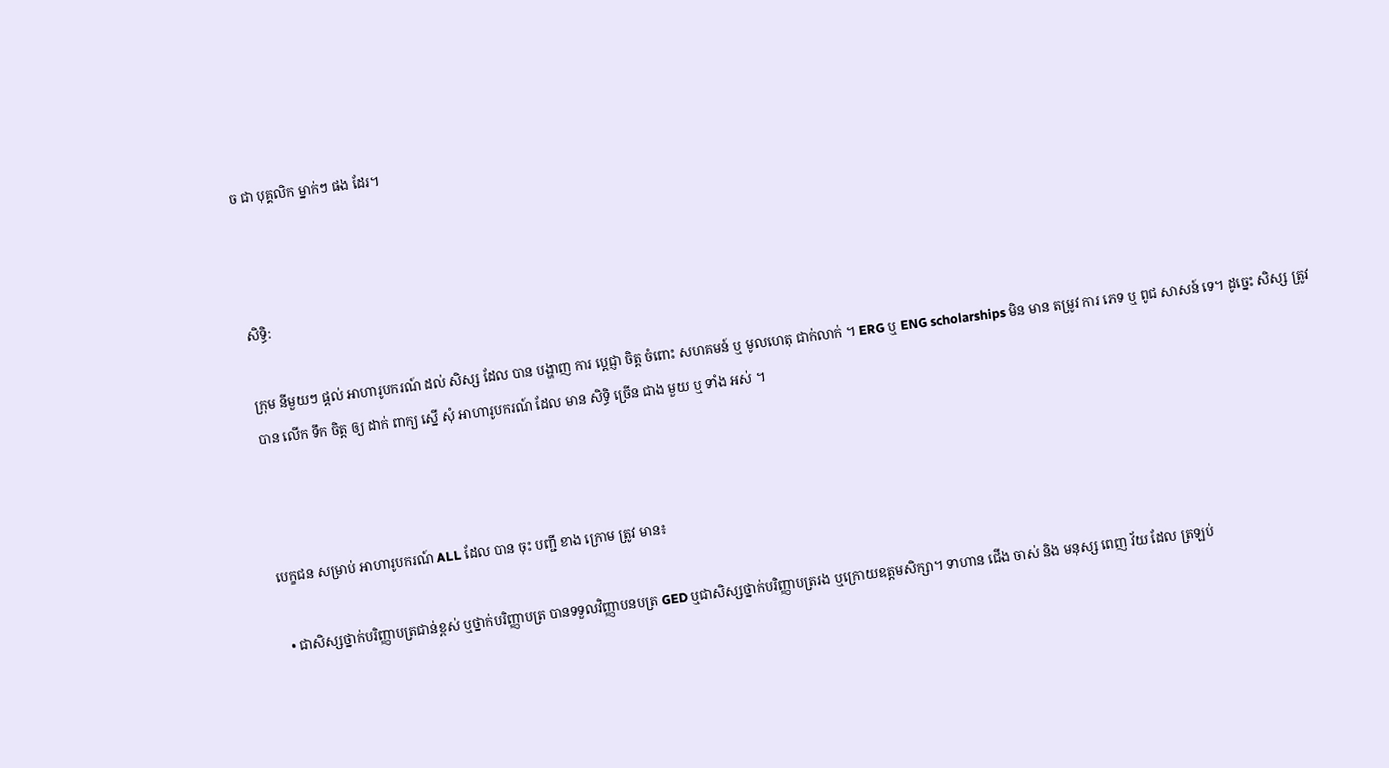ច ជា បុគ្គលិក ម្នាក់ៗ ផង ដែរ។



សិទ្ធិ:

ក្រុម នីមួយៗ ផ្តល់ អាហារូបករណ៍ ដល់ សិស្ស ដែល បាន បង្ហាញ ការ ប្តេជ្ញា ចិត្ត ចំពោះ សហគមន៍ ឬ មូលហេតុ ជាក់លាក់ ។ ERG ឬ ENG scholarships មិន មាន តម្រូវ ការ ភេទ ឬ ពូជ សាសន៍ ទេ។ ដូច្នេះ សិស្ស ត្រូវ បាន លើក ទឹក ចិត្ត ឲ្យ ដាក់ ពាក្យ ស្នើ សុំ អាហារូបករណ៍ ដែល មាន សិទ្ធិ ច្រើន ជាង មួយ ឬ ទាំង អស់ ។



បេក្ខជន សម្រាប់ អាហារូបករណ៍ ALL ដែល បាន ចុះ បញ្ជី ខាង ក្រោម ត្រូវ មាន៖

  • ជាសិស្សថ្នាក់បរិញ្ញាបត្រជាន់ខ្ពស់ ឬថ្នាក់បរិញ្ញាបត្រ បានទទួលវិញ្ញាបនបត្រ GED ឬជាសិស្សថ្នាក់បរិញ្ញាបត្ររង ឬក្រោយឧត្តមសិក្សា។ ទាហាន ជើង ចាស់ និង មនុស្ស ពេញ វ័យ ដែល ត្រឡប់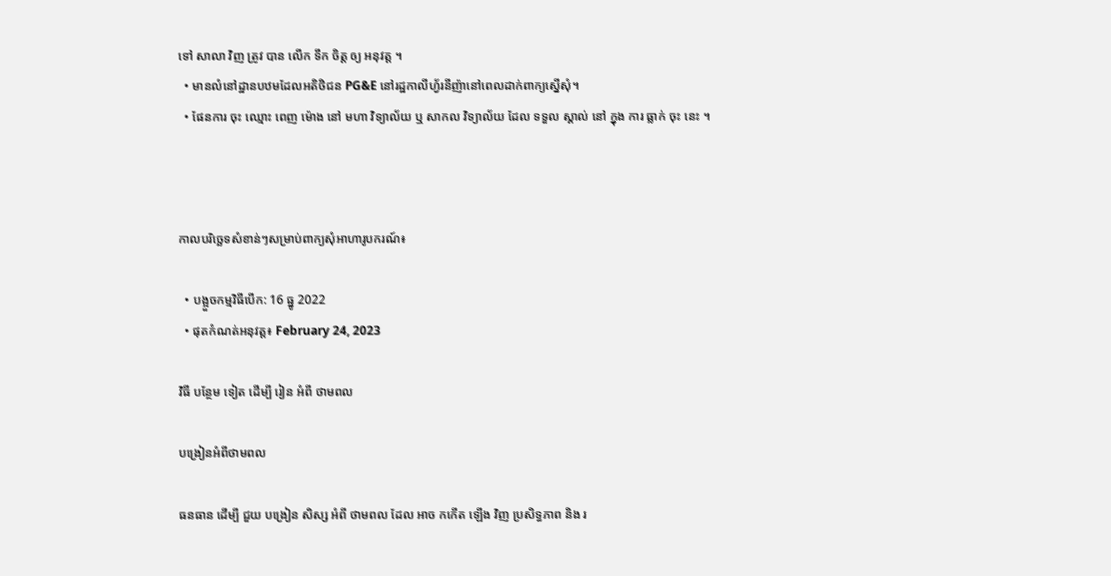ទៅ សាលា វិញ ត្រូវ បាន លើក ទឹក ចិត្ត ឲ្យ អនុវត្ត ។
  • មានលំនៅដ្ឋានបឋមដែលអតិថិជន PG&E នៅរដ្ឋកាលីហ្វ័រនីញ៉ានៅពេលដាក់ពាក្យស្នើសុំ។
  • ផែនការ ចុះ ឈ្មោះ ពេញ ម៉ោង នៅ មហា វិទ្យាល័យ ឬ សាកល វិទ្យាល័យ ដែល ទទួល ស្គាល់ នៅ ក្នុង ការ ធ្លាក់ ចុះ នេះ ។



កាលបរិច្ឆេទសំខាន់ៗសម្រាប់ពាក្យសុំអាហារូបករណ៍៖

  • បង្អួចកម្មវិធីបើក: 16 ធ្នូ 2022
  • ផុតកំណត់អនុវត្ត៖ February 24, 2023

វិធី បន្ថែម ទៀត ដើម្បី រៀន អំពី ថាមពល

បង្រៀនអំពីថាមពល

ធនធាន ដើម្បី ជួយ បង្រៀន សិស្ស អំពី ថាមពល ដែល អាច កកើត ឡើង វិញ ប្រសិទ្ធភាព និង រ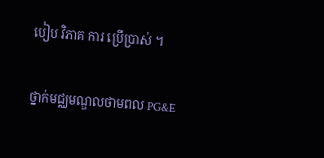បៀប វិភាគ ការ ប្រើប្រាស់ ។

ថ្នាក់មជ្ឈមណ្ឌលថាមពល PG&E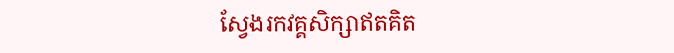ស្វែងរកវគ្គសិក្សាឥតគិត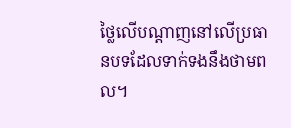ថ្លៃលើបណ្តាញនៅលើប្រធានបទដែលទាក់ទងនឹងថាមពល។